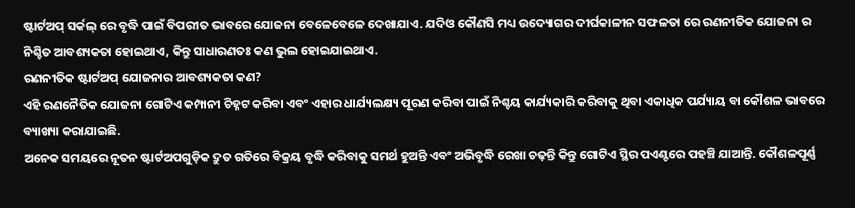ଷ୍ଟାର୍ଟଅପ୍ ସର୍କଲ୍ ରେ ବୃଦ୍ଧି ପାଇଁ ବିପରୀତ ଭାବରେ ଯୋଜନା ବେଳେବେଳେ ଦେଖାଯାଏ. ଯଦିଓ କୌଣସି ମଧ୍ୟ ଉଦ୍ୟୋଗର ଦୀର୍ଘକାଳୀନ ସଫଳତା ରେ ରଣନୀତିକ ଯୋଜନା ର ନିଶ୍ଚିତ ଆବଶ୍ୟକତା ହୋଇଥାଏ, କିନ୍ତୁ ସାଧାରଣତଃ କଣ ଭୁଲ ହୋଇଯାଇଥାଏ.
ରଣନୀତିକ ଷ୍ଟାର୍ଟଅପ୍ ଯୋଜନାର ଆବଶ୍ୟକତା କଣ?
ଏହି ରଣନୈତିକ ଯୋଜନା ଗୋଟିଏ କମ୍ପାନୀ ଚିହ୍ନଟ କରିବା ଏବଂ ଏହାର ଧାର୍ଯ୍ୟଲକ୍ଷ୍ୟ ପୂରଣ କରିବା ପାଇଁ ନିଶ୍ଚୟ କାର୍ଯ୍ୟକାରି କରିବାକୁ ଥିବା ଏକାଧିକ ପର୍ଯ୍ୟାୟ ବା କୌଶଳ ଭାବରେ ବ୍ୟାଖ୍ୟା କରାଯାଇଛି.
ଅନେକ ସମୟରେ ନୂତନ ଷ୍ଟାର୍ଟଅପଗୁଡ଼ିକ ଦ୍ରୁତ ଗତିରେ ବିକ୍ରୟ ବୃଦ୍ଧି କରିବାକୁ ସମର୍ଥ ହୁଅନ୍ତି ଏବଂ ଅଭିବୃଦ୍ଧି ରେଖା ଚଢ଼ନ୍ତି କିନ୍ତୁ ଗୋଟିଏ ସ୍ଥିର ପଏଣ୍ଟରେ ପହଞ୍ଚି ଯାଆନ୍ତି. କୌଶଳପୂର୍ଣ୍ଣ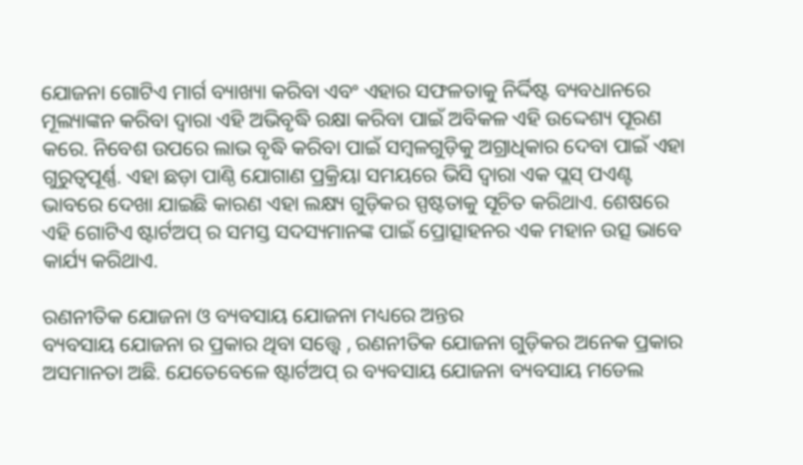ଯୋଜନା ଗୋଟିଏ ମାର୍ଗ ବ୍ୟାଖ୍ୟା କରିବା ଏବଂ ଏହାର ସଫଳତାକୁ ନିର୍ଦ୍ଦିଷ୍ଟ ବ୍ୟବଧାନରେ ମୂଲ୍ୟାଙ୍କନ କରିବା ଦ୍ୱାରା ଏହି ଅଭିବୃଦ୍ଧି ରକ୍ଷା କରିବା ପାଇଁ ଅବିକଳ ଏହି ଉଦ୍ଦେଶ୍ୟ ପୂରଣ କରେ. ନିବେଶ ଉପରେ ଲାଭ ବୃଦ୍ଧି କରିବା ପାଇଁ ସମ୍ବଳଗୁଡ଼ିକୁ ଅଗ୍ରାଧିକାର ଦେବା ପାଇଁ ଏହା ଗୁରୁତ୍ୱପୂର୍ଣ୍ଣ. ଏହା ଛଡ଼ା ପାଣ୍ଠି ଯୋଗାଣ ପ୍ରକ୍ରିୟା ସମୟରେ ଭିସି ଦ୍ଵାରା ଏକ ପ୍ଲସ୍ ପଏଣ୍ଟ ଭାବରେ ଦେଖା ଯାଇଛି କାରଣ ଏହା ଲକ୍ଷ୍ୟ ଗୁଡ଼ିକର ସ୍ପଷ୍ଟତାକୁ ସୂଚିତ କରିଥାଏ. ଶେଷରେ ଏହି ଗୋଟିଏ ଷ୍ଟାର୍ଟଅପ୍ ର ସମସ୍ତ ସଦସ୍ୟମାନଙ୍କ ପାଇଁ ପ୍ରୋତ୍ସାହନର ଏକ ମହାନ ଉତ୍ସ ଭାବେ କାର୍ଯ୍ୟ କରିଥାଏ.

ରଣନୀତିକ ଯୋଜନା ଓ ବ୍ୟବସାୟ ଯୋଜନା ମଧ୍ୟରେ ଅନ୍ତର
ବ୍ୟବସାୟ ଯୋଜନା ର ପ୍ରକାର ଥିବା ସତ୍ତ୍ବେ , ରଣନୀତିକ ଯୋଜନା ଗୁଡ଼ିକର ଅନେକ ପ୍ରକାର ଅସମାନତା ଅଛି. ଯେତେବେଳେ ଷ୍ଟାର୍ଟଅପ୍ ର ବ୍ୟବସାୟ ଯୋଜନା ବ୍ୟବସାୟ ମଡେଲ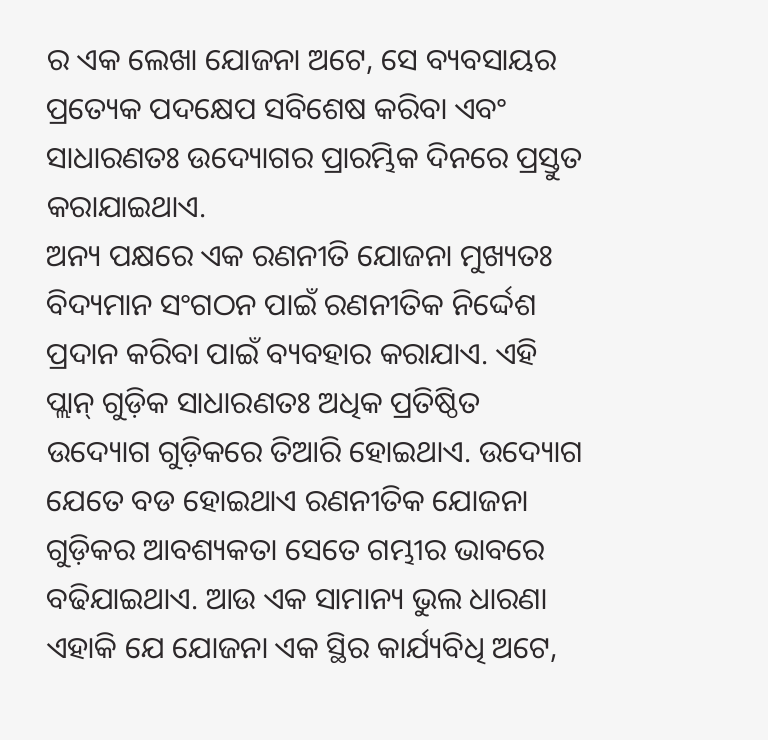ର ଏକ ଲେଖା ଯୋଜନା ଅଟେ, ସେ ବ୍ୟବସାୟର ପ୍ରତ୍ୟେକ ପଦକ୍ଷେପ ସବିଶେଷ କରିବା ଏବଂ ସାଧାରଣତଃ ଉଦ୍ୟୋଗର ପ୍ରାରମ୍ଭିକ ଦିନରେ ପ୍ରସ୍ତୁତ କରାଯାଇଥାଏ.
ଅନ୍ୟ ପକ୍ଷରେ ଏକ ରଣନୀତି ଯୋଜନା ମୁଖ୍ୟତଃ ବିଦ୍ୟମାନ ସଂଗଠନ ପାଇଁ ରଣନୀତିକ ନିର୍ଦ୍ଦେଶ ପ୍ରଦାନ କରିବା ପାଇଁ ବ୍ୟବହାର କରାଯାଏ. ଏହି ପ୍ଲାନ୍ ଗୁଡ଼ିକ ସାଧାରଣତଃ ଅଧିକ ପ୍ରତିଷ୍ଠିତ ଉଦ୍ୟୋଗ ଗୁଡ଼ିକରେ ତିଆରି ହୋଇଥାଏ. ଉଦ୍ୟୋଗ ଯେତେ ବଡ ହୋଇଥାଏ ରଣନୀତିକ ଯୋଜନା ଗୁଡ଼ିକର ଆବଶ୍ୟକତା ସେତେ ଗମ୍ଭୀର ଭାବରେ ବଢିଯାଇଥାଏ. ଆଉ ଏକ ସାମାନ୍ୟ ଭୁଲ ଧାରଣା ଏହାକି ଯେ ଯୋଜନା ଏକ ସ୍ଥିର କାର୍ଯ୍ୟବିଧି ଅଟେ,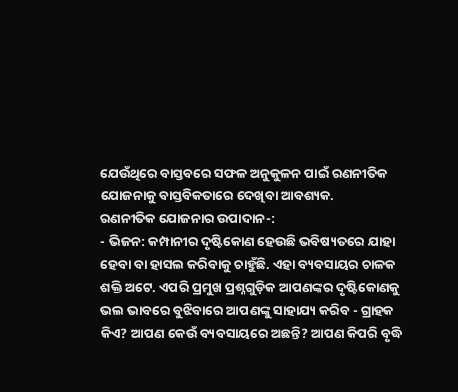ଯେଉଁଥିରେ ବାସ୍ତବରେ ସଫଳ ଅନୁକୁଳନ ପାଇଁ ରଣନୀତିକ ଯୋଜନାକୁ ବାସ୍ତବିକତାରେ ଦେଖିବା ଆବଶ୍ୟକ.
ରଣନୀତିକ ଯୋଜନାର ଉପାଦାନ-:
- ଭିଜନ: କମ୍ପାନୀର ଦୃଷ୍ଟିକୋଣ ହେଉଛି ଭବିଷ୍ୟତରେ ଯାହା ହେବା ବା ହାସଲ କରିବାକୁ ଚାହୁଁଛି. ଏହା ବ୍ୟବସାୟର ଚାଳକ ଶକ୍ତି ଅଟେ. ଏପରି ପ୍ରମୁଖ ପ୍ରଶ୍ନଗୁଡ଼ିକ ଆପଣଙ୍କର ଦୃଷ୍ଟିକୋଣକୁ ଭଲ ଭାବରେ ବୁଝିବାରେ ଆପଣଙ୍କୁ ସାହାଯ୍ୟ କରିବ - ଗ୍ରାହକ କିଏ? ଆପଣ କେଉଁ ବ୍ୟବସାୟରେ ଅଛନ୍ତି? ଆପଣ କିପରି ବୃଦ୍ଧି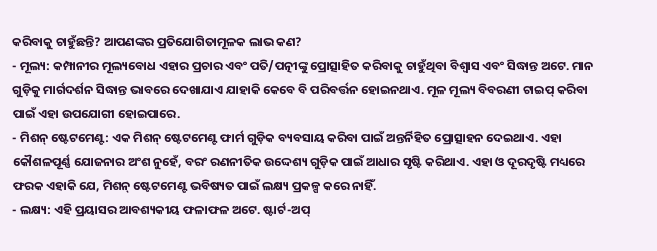କରିବାକୁ ଚାହୁଁଛନ୍ତି? ଆପଣଙ୍କର ପ୍ରତିଯୋଗିତାମୂଳକ ଲାଭ କଣ?
- ମୂଲ୍ୟ: କମ୍ପାନୀର ମୂଲ୍ୟବୋଧ ଏହାର ପ୍ରଚାର ଏବଂ ପତି/ପତ୍ନୀଙ୍କୁ ପ୍ରୋତ୍ସାହିତ କରିବାକୁ ଚାହୁଁଥିବା ବିଶ୍ୱାସ ଏବଂ ସିଦ୍ଧାନ୍ତ ଅଟେ. ମାନ ଗୁଡ଼ିକୁ ମାର୍ଗଦର୍ଶନ ସିଦ୍ଧାନ୍ତ ଭାବରେ ଦେଖାଯାଏ ଯାହାକି କେବେ ବି ପରିବର୍ତ୍ତନ ହୋଇନଥାଏ. ମୂଳ ମୂଲ୍ୟ ବିବରଣୀ ଟାଇପ୍ କରିବା ପାଇଁ ଏହା ଉପଯୋଗୀ ହୋଇପାରେ.
- ମିଶନ୍ ଷ୍ଟେଟମେଣ୍ଟ: ଏକ ମିଶନ୍ ଷ୍ଟେଟମେଣ୍ଟ ଫାର୍ମ ଗୁଡ଼ିକ ବ୍ୟବସାୟ କରିବା ପାଇଁ ଅନ୍ତର୍ନିହିତ ପ୍ରୋତ୍ସାହନ ଦେଇଥାଏ. ଏହା କୌଶଳପୂର୍ଣ୍ଣ ଯୋଜନାର ଅଂଶ ନୁହେଁ, ବରଂ ରଣନୀତିକ ଉଦ୍ଦେଶ୍ୟ ଗୁଡ଼ିକ ପାଇଁ ଆଧାର ସୃଷ୍ଟି କରିଥାଏ. ଏହା ଓ ଦୂରଦୃଷ୍ଟି ମଧ୍ୟରେ ଫରକ ଏହାକି ଯେ, ମିଶନ୍ ଷ୍ଟେଟମେଣ୍ଟ ଭବିଷ୍ୟତ ପାଇଁ ଲକ୍ଷ୍ୟ ପ୍ରକଳ୍ପ କରେ ନାହିଁ.
- ଲକ୍ଷ୍ୟ: ଏହି ପ୍ରୟାସର ଆବଶ୍ୟକୀୟ ଫଳାଫଳ ଅଟେ. ଷ୍ଟାର୍ଟ-ଅପ୍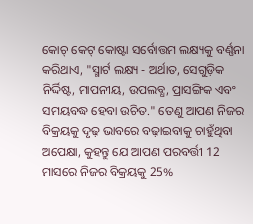କୋଚ୍ କେଟ୍ କୋଷ୍ଟା ସର୍ବୋତ୍ତମ ଲକ୍ଷ୍ୟକୁ ବର୍ଣ୍ଣନା କରିଥାଏ, "ସ୍ମାର୍ଟ ଲକ୍ଷ୍ୟ - ଅର୍ଥାତ, ସେଗୁଡ଼ିକ ନିର୍ଦ୍ଦିଷ୍ଟ, ମାପନୀୟ, ଉପଲବ୍ଧ, ପ୍ରାସଙ୍ଗିକ ଏବଂ ସମୟବଦ୍ଧ ହେବା ଉଚିତ." ତେଣୁ ଆପଣ ନିଜର ବିକ୍ରୟକୁ ଦୃଢ଼ ଭାବରେ ବଢ଼ାଇବାକୁ ଚାହୁଁଥିବା ଅପେକ୍ଷା, କୁହନ୍ତୁ ଯେ ଆପଣ ପରବର୍ତ୍ତୀ 12 ମାସରେ ନିଜର ବିକ୍ରୟକୁ 25%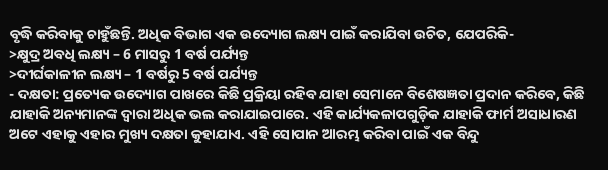ବୃଦ୍ଧି କରିବାକୁ ଚାହୁଁଛନ୍ତି. ଅଧିକ ବିଭାଗ ଏକ ଉଦ୍ୟୋଗ ଲକ୍ଷ୍ୟ ପାଇଁ କରାଯିବା ଉଚିତ, ଯେପରିକି-
>କ୍ଷୁଦ୍ର ଅବଧି ଲକ୍ଷ୍ୟ – 6 ମାସରୁ 1 ବର୍ଷ ପର୍ଯ୍ୟନ୍ତ
>ଦୀର୍ଘକାଳୀନ ଲକ୍ଷ୍ୟ – 1 ବର୍ଷରୁ 5 ବର୍ଷ ପର୍ଯ୍ୟନ୍ତ
- ଦକ୍ଷତା: ପ୍ରତ୍ୟେକ ଉଦ୍ୟୋଗ ପାଖରେ କିଛି ପ୍ରକ୍ରିୟା ରହିବ ଯାହା ସେମାନେ ବିଶେଷଜ୍ଞତା ପ୍ରଦାନ କରିବେ, କିଛି ଯାହାକି ଅନ୍ୟମାନଙ୍କ ଦ୍ୱାରା ଅଧିକ ଭଲ କରାଯାଇପାରେ. ଏହି କାର୍ଯ୍ୟକଳାପଗୁଡ଼ିକ ଯାହାକି ଫାର୍ମ ଅସାଧାରଣ ଅଟେ ଏହାକୁ ଏହାର ମୁଖ୍ୟ ଦକ୍ଷତା କୁହାଯାଏ. ଏହି ସୋପାନ ଆରମ୍ଭ କରିବା ପାଇଁ ଏକ ବିନ୍ଦୁ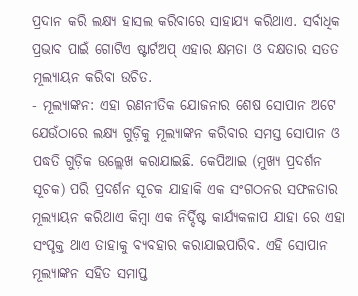ପ୍ରଦାନ କରି ଲକ୍ଷ୍ୟ ହାସଲ କରିବାରେ ସାହାଯ୍ୟ କରିଥାଏ. ସର୍ବାଧିକ ପ୍ରଭାବ ପାଇଁ ଗୋଟିଏ ଷ୍ଟାର୍ଟଅପ୍ ଏହାର କ୍ଷମତା ଓ ଦକ୍ଷତାର ସତତ ମୂଲ୍ୟାୟନ କରିବା ଉଚିତ.
- ମୂଲ୍ୟାଙ୍କନ: ଏହା ରଣନୀତିକ ଯୋଜନାର ଶେଷ ସୋପାନ ଅଟେ ଯେଉଁଠାରେ ଲକ୍ଷ୍ୟ ଗୁଡ଼ିକୁ ମୂଲ୍ୟାଙ୍କନ କରିବାର ସମସ୍ତ ସୋପାନ ଓ ପଦ୍ଧତି ଗୁଡ଼ିକ ଉଲ୍ଲେଖ କରାଯାଇଛି. କେପିଆଇ (ମୁଖ୍ୟ ପ୍ରଦର୍ଶନ ସୂଚକ) ପରି ପ୍ରଦର୍ଶନ ସୂଚକ ଯାହାକି ଏକ ସଂଗଠନର ସଫଳତାର ମୂଲ୍ୟାୟନ କରିଥାଏ କିମ୍ବା ଏକ ନିର୍ଦ୍ଦିଷ୍ଟ କାର୍ଯ୍ୟକଳାପ ଯାହା ରେ ଏହା ସଂପୃକ୍ତ ଥାଏ ତାହାକୁ ବ୍ୟବହାର କରାଯାଇପାରିବ. ଏହି ସୋପାନ ମୂଲ୍ୟାଙ୍କନ ସହିତ ସମାପ୍ତ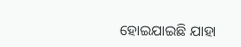ହୋଇଯାଇଛି ଯାହା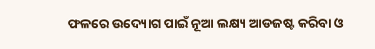ଫଳରେ ଉଦ୍ୟୋଗ ପାଇଁ ନୂଆ ଲକ୍ଷ୍ୟ ଆଡଜଷ୍ଟ କରିବା ଓ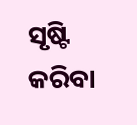ସୃଷ୍ଟି କରିବା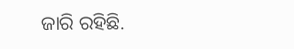ଜାରି ରହିଛି.